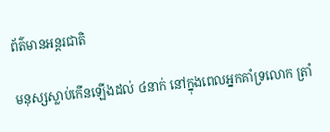ព័ត៌មានអន្តរជាតិ

មនុស្សស្លាប់កើនឡើងដល់ ៤នាក់ នៅក្នុងពេលអ្នកគាំទ្រលោក ត្រាំ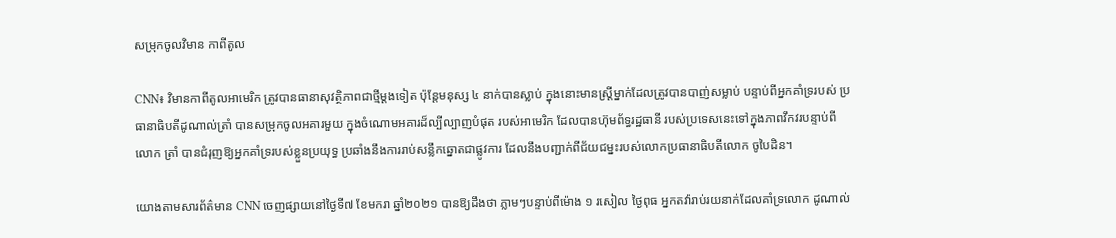សម្រុកចូលវិមាន កាពីតូល

CNN៖ វិមានកាពីតូលអាមេរិក ត្រូវបានធានាសុវត្ថិភាពជាថ្មីម្តងទៀត ប៉ុន្តែមនុស្ស ៤ នាក់បានស្លាប់ ក្នុងនោះមានស្ត្រីម្នាក់ដែលត្រូវបានបាញ់សម្លាប់ បន្ទាប់ពីអ្នកគាំទ្ររបស់ ប្រធានាធិបតីដូណាល់ត្រាំ បានសម្រុកចូលអគារមួយ ក្នុងចំណោមអគារដ៏ល្បីល្បាញបំផុត របស់អាមេរិក ដែលបានហ៊ុមព័ទ្ធរដ្ឋធានី របស់ប្រទេសនេះទៅក្នុងភាពវឹកវរបន្ទាប់ពីលោក ត្រាំ បានជំរុញឱ្យអ្នកគាំទ្ររបស់ខ្លួនប្រយុទ្ធ ប្រឆាំងនឹងការរាប់សន្លឹកឆ្នោតជាផ្លូវការ ដែលនឹងបញ្ជាក់ពីជ័យជម្នះរបស់លោកប្រធានាធិបតីលោក ចូបៃដិន។

យោងតាមសារព័ត៌មាន CNN ចេញផ្សាយនៅថ្ងៃទី៧ ខែមករា ឆ្នាំ២០២១ បានឱ្យដឹងថា ភ្លាមៗបន្ទាប់ពីម៉ោង ១ រសៀល ថ្ងៃពុធ អ្នកតវ៉ារាប់រយនាក់ដែលគាំទ្រលោក ដូណាល់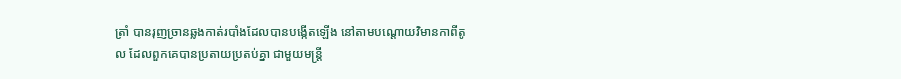ត្រាំ បានរុញច្រានឆ្លងកាត់របាំងដែលបានបង្កើតឡើង នៅតាមបណ្តោយវិមានកាពីតូល ដែលពួកគេបានប្រតាយប្រតប់គ្នា ជាមួយមន្រ្តី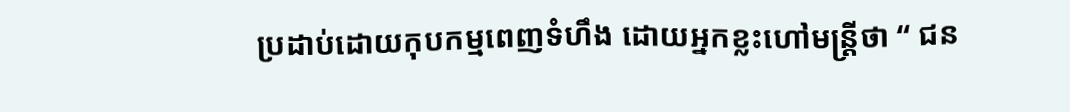ប្រដាប់ដោយកុបកម្មពេញទំហឹង ដោយអ្នកខ្លះហៅមន្រ្តីថា “ ជន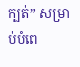ក្បត់” សម្រាប់បំពេ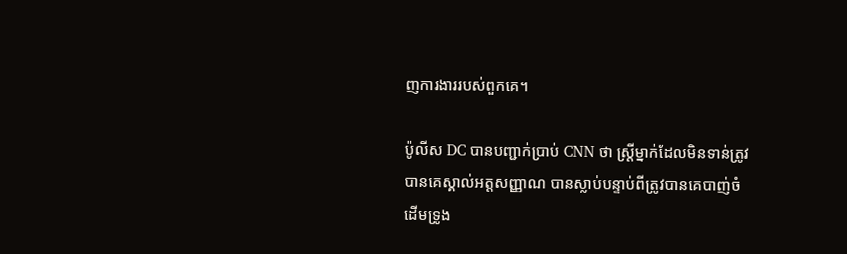ញការងាររបស់ពួកគេ។

ប៉ូលីស DC បានបញ្ជាក់ប្រាប់ CNN ថា ស្ត្រីម្នាក់ដែលមិនទាន់ត្រូវបានគេស្គាល់អត្តសញ្ញាណ បានស្លាប់បន្ទាប់ពីត្រូវបានគេបាញ់ចំដើមទ្រូង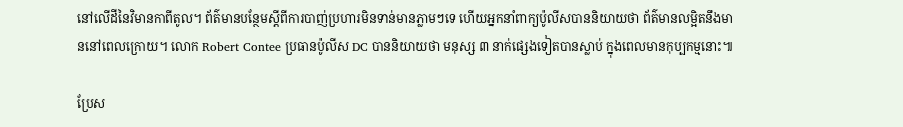នៅលើដីនៃវិមានកាពីតូល។ ព័ត៌មានបន្ថែមស្តីពីការបាញ់ប្រហារមិនទាន់មានភ្លាមៗទេ ហើយអ្នកនាំពាក្យប៉ូលីសបាននិយាយថា ព័ត៌មានលម្អិតនឹងមាននៅពេលក្រោយ។ លោក Robert Contee ប្រធានប៉ូលីស DC បាននិយាយថា មនុស្ស ៣ នាក់ផ្សេងទៀតបានស្លាប់ ក្នុងពេលមានកុប្បកម្មនោះ៕

ប្រែស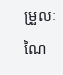ម្រួលៈ ណៃ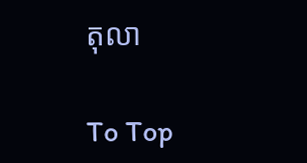តុលា

To Top